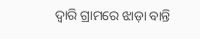ଦ୍ଵାରି ଗ୍ରାମରେ ଝାଡ଼ା ବାନ୍ତି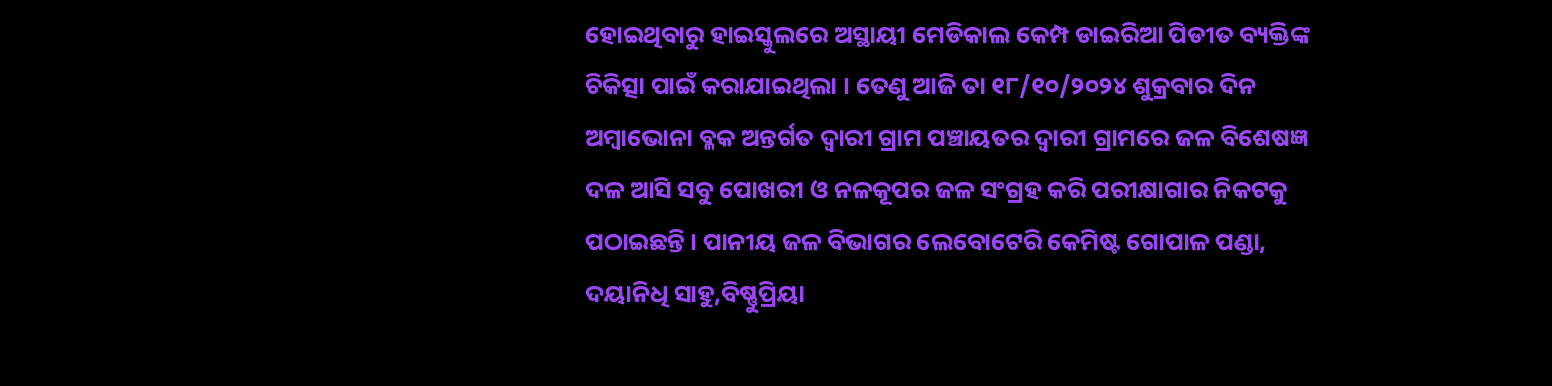ହୋଇଥିବାରୁ ହାଇସ୍କୁଲରେ ଅସ୍ଥାୟୀ ମେଡିକାଲ କେମ୍ପ ଡାଇରିଆ ପିଡୀତ ବ୍ୟକ୍ତିଙ୍କ ଚିକିତ୍ସା ପାଇଁ କରାଯାଇଥିଲା । ତେଣୁ ଆଜି ତା ୧୮/୧୦/୨୦୨୪ ଶୁକ୍ରବାର ଦିନ ଅମ୍ବାଭୋନା ବ୍ଳକ ଅନ୍ତର୍ଗତ ଦ୍ୱାରୀ ଗ୍ରାମ ପଞ୍ଚାୟତର ଦ୍ବାରୀ ଗ୍ରାମରେ ଜଳ ବିଶେଷଜ୍ଞ ଦଳ ଆସି ସବୁ ପୋଖରୀ ଓ ନଳକୂପର ଜଳ ସଂଗ୍ରହ କରି ପରୀକ୍ଷାଗାର ନିକଟକୁ ପଠାଇଛନ୍ତି । ପାନୀୟ ଜଳ ବିଭାଗର ଲେବୋଟେରି କେମିଷ୍ଟ ଗୋପାଳ ପଣ୍ଡା, ଦୟାନିଧି ସାହୁ,ବିଷ୍ଣୁପ୍ରିୟା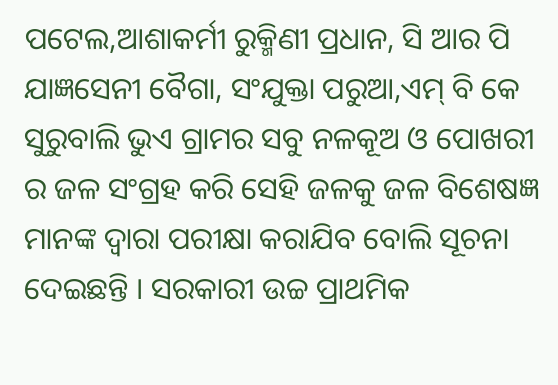ପଟେଲ,ଆଶାକର୍ମୀ ରୁକ୍ମିଣୀ ପ୍ରଧାନ, ସି ଆର ପି ଯାଜ୍ଞସେନୀ ବୈଗା, ସଂଯୁକ୍ତା ପରୁଆ,ଏମ୍ ବି କେ ସୁରୁବାଲି ଭୁଏ ଗ୍ରାମର ସବୁ ନଳକୂଅ ଓ ପୋଖରୀ ର ଜଳ ସଂଗ୍ରହ କରି ସେହି ଜଳକୁ ଜଳ ବିଶେଷଜ୍ଞ ମାନଙ୍କ ଦ୍ଵାରା ପରୀକ୍ଷା କରାଯିବ ବୋଲି ସୂଚନା ଦେଇଛନ୍ତି । ସରକାରୀ ଉଚ୍ଚ ପ୍ରାଥମିକ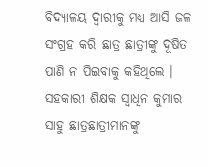ବିଦ୍ୟାଳୟ ଦ୍ବାରୀକୁ ମଧ୍ୟ ଆସି ଜଳ ସଂଗ୍ରହ କରି ଛାତ୍ର ଛାତ୍ରୀଙ୍କୁ ଦୂଷିତ ପାଣି ନ ପିଇବାକୁ କହିଥିଲେ । ସହକାରୀ ଶିକ୍ଷକ ସ୍ବାଧିନ କୁମାର ସାହୁ ଛାତ୍ରଛାତ୍ରୀମାନଙ୍କୁ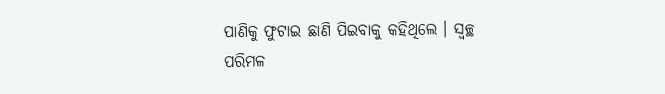ପାଣିକୁ ଫୁଟାଇ ଛାଣି ପିଇବାକୁ କହିଥିଲେ । ସ୍ୱଚ୍ଛ ପରିମଳ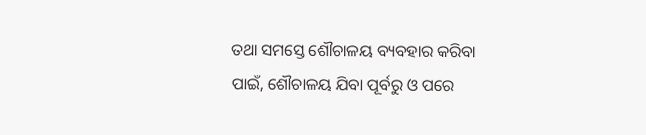ତଥା ସମସ୍ତେ ଶୌଚାଳୟ ବ୍ୟବହାର କରିବା ପାଇଁ, ଶୌଚାଳୟ ଯିବା ପୂର୍ବରୁ ଓ ପରେ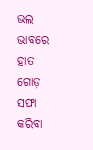ଭଲ ଭାବରେ ହାତ ଗୋଡ଼ ସଫା କରିବା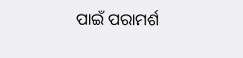ପାଇଁ ପରାମର୍ଶ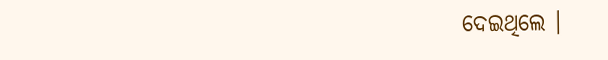ଦେଇଥିଲେ ।